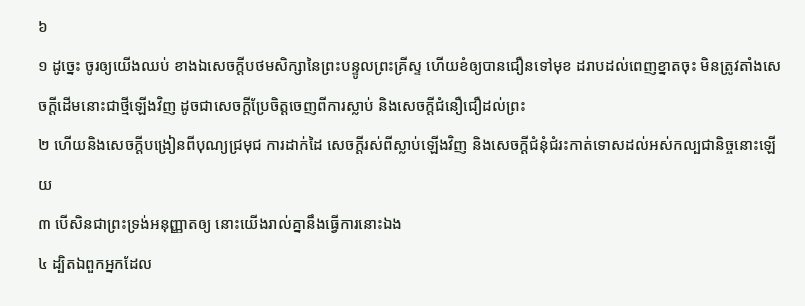៦
១ ដូច្នេះ ចូរឲ្យយើងឈប់ ខាងឯសេចក្តីបថមសិក្សានៃព្រះបន្ទូលព្រះគ្រីស្ទ ហើយខំឲ្យបានជឿនទៅមុខ ដរាបដល់ពេញខ្នាតចុះ មិនត្រូវតាំងសេចក្តីដើមនោះជាថ្មីឡើងវិញ ដូចជាសេចក្តីប្រែចិត្តចេញពីការស្លាប់ និងសេចក្តីជំនឿជឿដល់ព្រះ
២ ហើយនិងសេចក្តីបង្រៀនពីបុណ្យជ្រមុជ ការដាក់ដៃ សេចក្តីរស់ពីស្លាប់ឡើងវិញ និងសេចក្តីជំនុំជំរះកាត់ទោសដល់អស់កល្បជានិច្ចនោះឡើយ
៣ បើសិនជាព្រះទ្រង់អនុញ្ញាតឲ្យ នោះយើងរាល់គ្នានឹងធ្វើការនោះឯង
៤ ដ្បិតឯពួកអ្នកដែល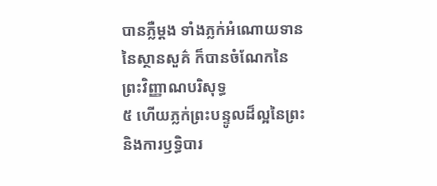បានភ្លឺម្តង ទាំងភ្លក់អំណោយទាននៃស្ថានសួគ៌ ក៏បានចំណែកនៃព្រះវិញ្ញាណបរិសុទ្ធ
៥ ហើយភ្លក់ព្រះបន្ទូលដ៏ល្អនៃព្រះ និងការឫទ្ធិបារ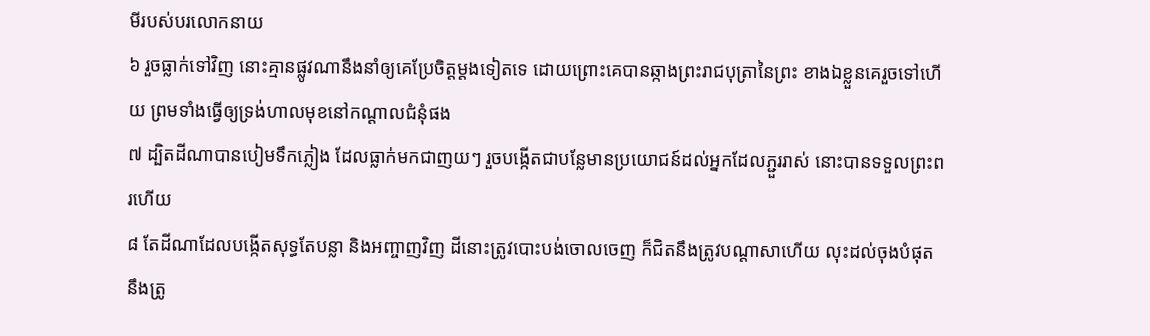មីរបស់បរលោកនាយ
៦ រួចធ្លាក់ទៅវិញ នោះគ្មានផ្លូវណានឹងនាំឲ្យគេប្រែចិត្តម្តងទៀតទេ ដោយព្រោះគេបានឆ្កាងព្រះរាជបុត្រានៃព្រះ ខាងឯខ្លួនគេរួចទៅហើយ ព្រមទាំងធ្វើឲ្យទ្រង់ហាលមុខនៅកណ្តាលជំនុំផង
៧ ដ្បិតដីណាបានបៀមទឹកភ្លៀង ដែលធ្លាក់មកជាញយៗ រួចបង្កើតជាបន្លែមានប្រយោជន៍ដល់អ្នកដែលភ្ជួររាស់ នោះបានទទួលព្រះពរហើយ
៨ តែដីណាដែលបង្កើតសុទ្ធតែបន្លា និងអញ្ចាញវិញ ដីនោះត្រូវបោះបង់ចោលចេញ ក៏ជិតនឹងត្រូវបណ្តាសាហើយ លុះដល់ចុងបំផុតនឹងត្រូ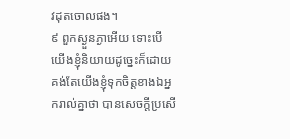វដុតចោលផង។
៩ ពួកស្ងួនភ្ងាអើយ ទោះបើយើងខ្ញុំនិយាយដូច្នេះក៏ដោយ គង់តែយើងខ្ញុំទុកចិត្តខាងឯអ្នករាល់គ្នាថា បានសេចក្តីប្រសើ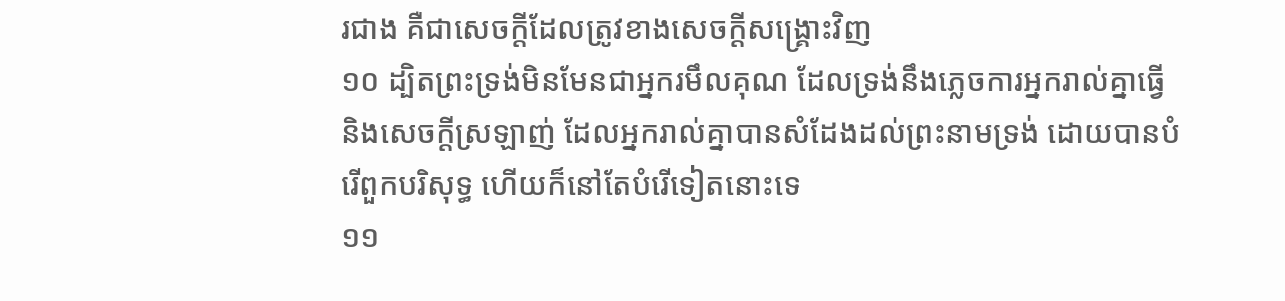រជាង គឺជាសេចក្តីដែលត្រូវខាងសេចក្តីសង្គ្រោះវិញ
១០ ដ្បិតព្រះទ្រង់មិនមែនជាអ្នករមឹលគុណ ដែលទ្រង់នឹងភ្លេចការអ្នករាល់គ្នាធ្វើ និងសេចក្តីស្រឡាញ់ ដែលអ្នករាល់គ្នាបានសំដែងដល់ព្រះនាមទ្រង់ ដោយបានបំរើពួកបរិសុទ្ធ ហើយក៏នៅតែបំរើទៀតនោះទេ
១១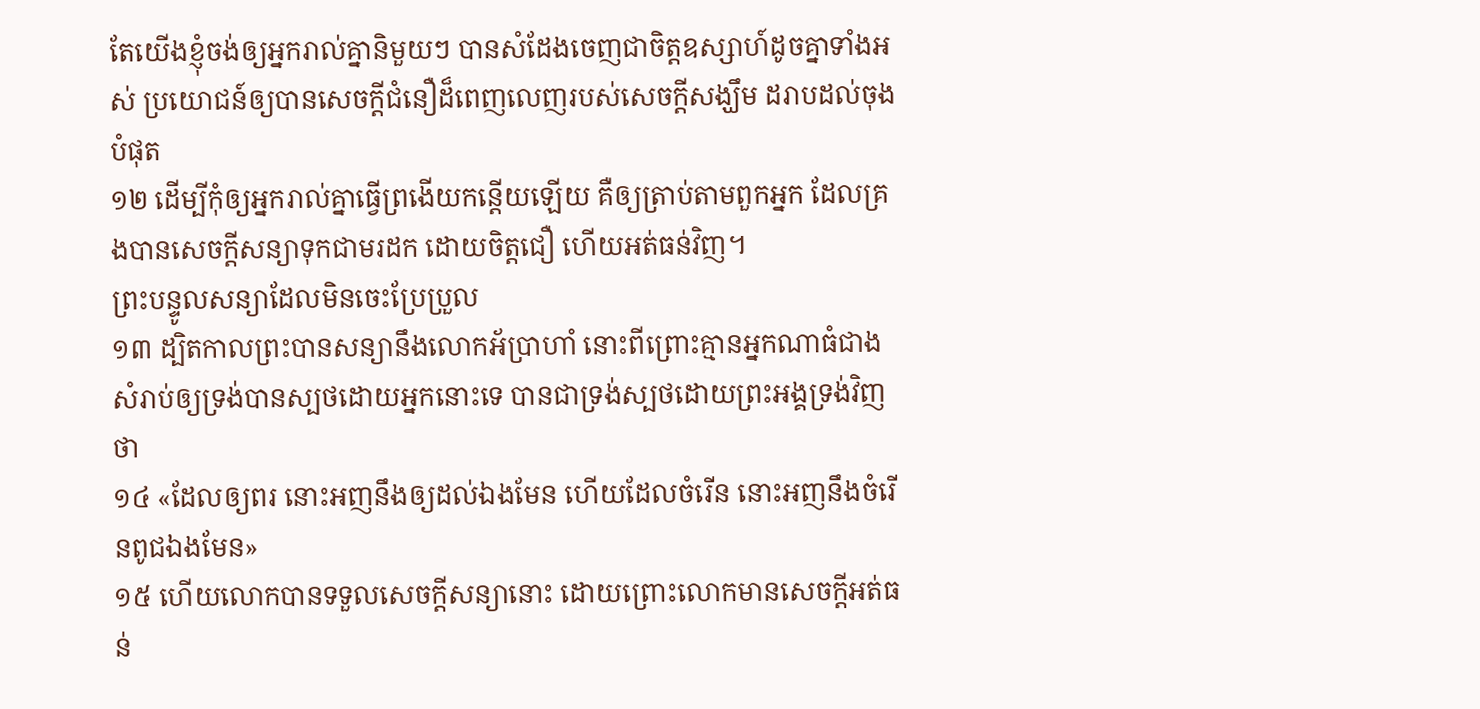តែយើងខ្ញុំចង់ឲ្យអ្នករាល់គ្នានិមួយៗ បានសំដែងចេញជាចិត្តឧស្សាហ៍ដូចគ្នាទាំងអស់ ប្រយោជន៍ឲ្យបានសេចក្តីជំនឿដ៏ពេញលេញរបស់សេចក្តីសង្ឃឹម ដរាបដល់ចុងបំផុត
១២ ដើម្បីកុំឲ្យអ្នករាល់គ្នាធ្វើព្រងើយកន្តើយឡើយ គឺឲ្យត្រាប់តាមពួកអ្នក ដែលគ្រងបានសេចក្តីសន្យាទុកជាមរដក ដោយចិត្តជឿ ហើយអត់ធន់វិញ។
ព្រះបន្ទូលសន្យាដែលមិនចេះប្រែប្រួល
១៣ ដ្បិតកាលព្រះបានសន្យានឹងលោកអ័ប្រាហាំ នោះពីព្រោះគ្មានអ្នកណាធំជាង សំរាប់ឲ្យទ្រង់បានស្បថដោយអ្នកនោះទេ បានជាទ្រង់ស្បថដោយព្រះអង្គទ្រង់វិញថា
១៤ «ដែលឲ្យពរ នោះអញនឹងឲ្យដល់ឯងមែន ហើយដែលចំរើន នោះអញនឹងចំរើនពូជឯងមែន»
១៥ ហើយលោកបានទទួលសេចក្តីសន្យានោះ ដោយព្រោះលោកមានសេចក្តីអត់ធន់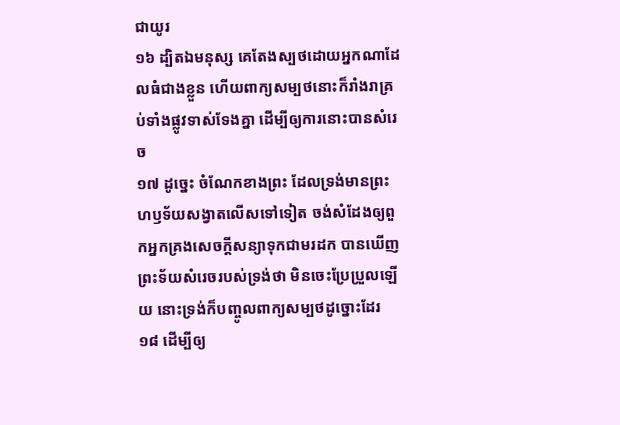ជាយូរ
១៦ ដ្បិតឯមនុស្ស គេតែងស្បថដោយអ្នកណាដែលធំជាងខ្លួន ហើយពាក្យសម្បថនោះក៏រាំងរាគ្រប់ទាំងផ្លូវទាស់ទែងគ្នា ដើម្បីឲ្យការនោះបានសំរេច
១៧ ដូច្នេះ ចំណែកខាងព្រះ ដែលទ្រង់មានព្រះហឫទ័យសង្វាតលើសទៅទៀត ចង់សំដែងឲ្យពួកអ្នកគ្រងសេចក្តីសន្យាទុកជាមរដក បានឃើញព្រះទ័យសំរេចរបស់ទ្រង់ថា មិនចេះប្រែប្រួលឡើយ នោះទ្រង់ក៏បញ្ចូលពាក្យសម្បថដូច្នោះដែរ
១៨ ដើម្បីឲ្យ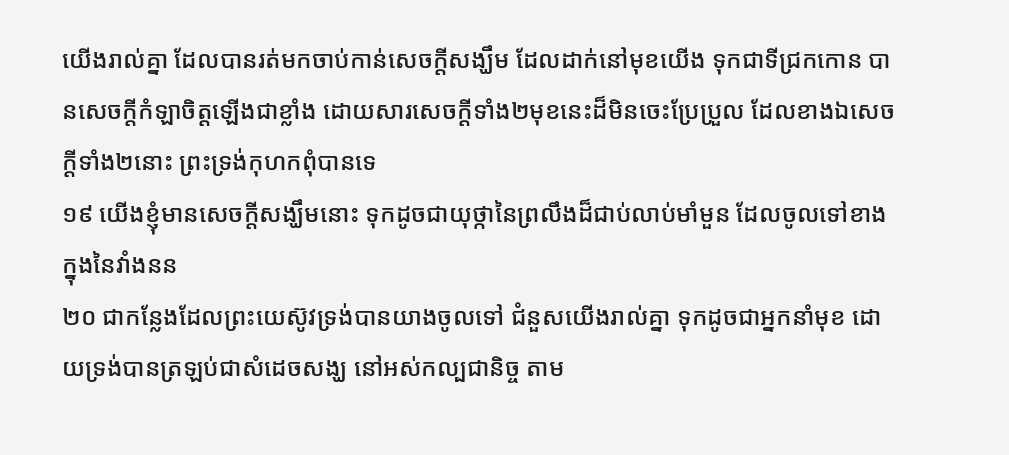យើងរាល់គ្នា ដែលបានរត់មកចាប់កាន់សេចក្តីសង្ឃឹម ដែលដាក់នៅមុខយើង ទុកជាទីជ្រកកោន បានសេចក្តីកំឡាចិត្តឡើងជាខ្លាំង ដោយសារសេចក្តីទាំង២មុខនេះដ៏មិនចេះប្រែប្រួល ដែលខាងឯសេចក្តីទាំង២នោះ ព្រះទ្រង់កុហកពុំបានទេ
១៩ យើងខ្ញុំមានសេចក្តីសង្ឃឹមនោះ ទុកដូចជាយុថ្កានៃព្រលឹងដ៏ជាប់លាប់មាំមួន ដែលចូលទៅខាងក្នុងនៃវាំងនន
២០ ជាកន្លែងដែលព្រះយេស៊ូវទ្រង់បានយាងចូលទៅ ជំនួសយើងរាល់គ្នា ទុកដូចជាអ្នកនាំមុខ ដោយទ្រង់បានត្រឡប់ជាសំដេចសង្ឃ នៅអស់កល្បជានិច្ច តាម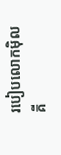របៀបលោកម៉ិលគី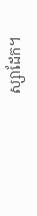ស្សាដែក។